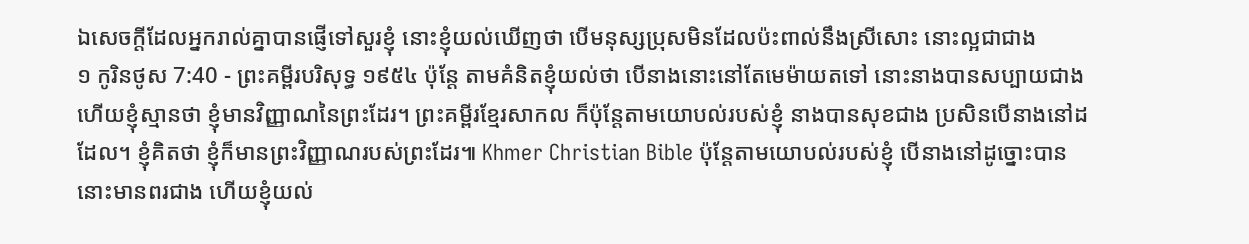ឯសេចក្ដីដែលអ្នករាល់គ្នាបានផ្ញើទៅសួរខ្ញុំ នោះខ្ញុំយល់ឃើញថា បើមនុស្សប្រុសមិនដែលប៉ះពាល់នឹងស្រីសោះ នោះល្អជាជាង
១ កូរិនថូស 7:40 - ព្រះគម្ពីរបរិសុទ្ធ ១៩៥៤ ប៉ុន្តែ តាមគំនិតខ្ញុំយល់ថា បើនាងនោះនៅតែមេម៉ាយតទៅ នោះនាងបានសប្បាយជាង ហើយខ្ញុំស្មានថា ខ្ញុំមានវិញ្ញាណនៃព្រះដែរ។ ព្រះគម្ពីរខ្មែរសាកល ក៏ប៉ុន្តែតាមយោបល់របស់ខ្ញុំ នាងបានសុខជាង ប្រសិនបើនាងនៅដដែល។ ខ្ញុំគិតថា ខ្ញុំក៏មានព្រះវិញ្ញាណរបស់ព្រះដែរ៕ Khmer Christian Bible ប៉ុន្ដែតាមយោបល់របស់ខ្ញុំ បើនាងនៅដូច្នោះបាន នោះមានពរជាង ហើយខ្ញុំយល់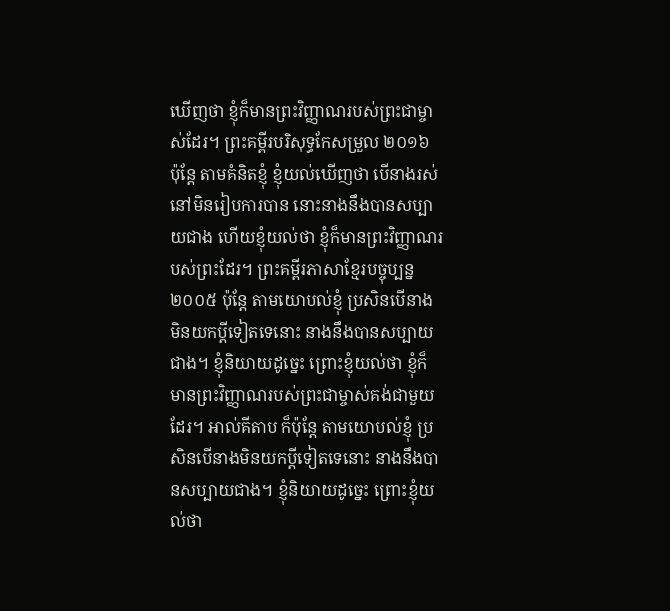ឃើញថា ខ្ញុំក៏មានព្រះវិញ្ញាណរបស់ព្រះជាម្ចាស់ដែរ។ ព្រះគម្ពីរបរិសុទ្ធកែសម្រួល ២០១៦ ប៉ុន្តែ តាមគំនិតខ្ញុំ ខ្ញុំយល់ឃើញថា បើនាងរស់នៅមិនរៀបការបាន នោះនាងនឹងបានសប្បាយជាង ហើយខ្ញុំយល់ថា ខ្ញុំក៏មានព្រះវិញ្ញាណរបស់ព្រះដែរ។ ព្រះគម្ពីរភាសាខ្មែរបច្ចុប្បន្ន ២០០៥ ប៉ុន្តែ តាមយោបល់ខ្ញុំ ប្រសិនបើនាងមិនយកប្ដីទៀតទេនោះ នាងនឹងបានសប្បាយជាង។ ខ្ញុំនិយាយដូច្នេះ ព្រោះខ្ញុំយល់ថា ខ្ញុំក៏មានព្រះវិញ្ញាណរបស់ព្រះជាម្ចាស់គង់ជាមួយដែរ។ អាល់គីតាប ក៏ប៉ុន្ដែ តាមយោបល់ខ្ញុំ ប្រសិនបើនាងមិនយកប្ដីទៀតទេនោះ នាងនឹងបានសប្បាយជាង។ ខ្ញុំនិយាយដូច្នេះ ព្រោះខ្ញុំយល់ថា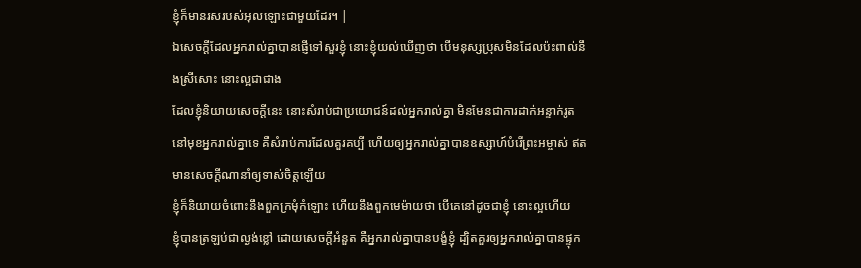ខ្ញុំក៏មានរសរបស់អុលឡោះជាមួយដែរ។ |
ឯសេចក្ដីដែលអ្នករាល់គ្នាបានផ្ញើទៅសួរខ្ញុំ នោះខ្ញុំយល់ឃើញថា បើមនុស្សប្រុសមិនដែលប៉ះពាល់នឹងស្រីសោះ នោះល្អជាជាង
ដែលខ្ញុំនិយាយសេចក្ដីនេះ នោះសំរាប់ជាប្រយោជន៍ដល់អ្នករាល់គ្នា មិនមែនជាការដាក់អន្ទាក់រូតនៅមុខអ្នករាល់គ្នាទេ គឺសំរាប់ការដែលគួរគប្បី ហើយឲ្យអ្នករាល់គ្នាបានឧស្សាហ៍បំរើព្រះអម្ចាស់ ឥតមានសេចក្ដីណានាំឲ្យទាស់ចិត្តឡើយ
ខ្ញុំក៏និយាយចំពោះនឹងពួកក្រមុំកំឡោះ ហើយនឹងពួកមេម៉ាយថា បើគេនៅដូចជាខ្ញុំ នោះល្អហើយ
ខ្ញុំបានត្រឡប់ជាល្ងង់ខ្លៅ ដោយសេចក្ដីអំនួត គឺអ្នករាល់គ្នាបានបង្ខំខ្ញុំ ដ្បិតគួរឲ្យអ្នករាល់គ្នាបានផ្ទុក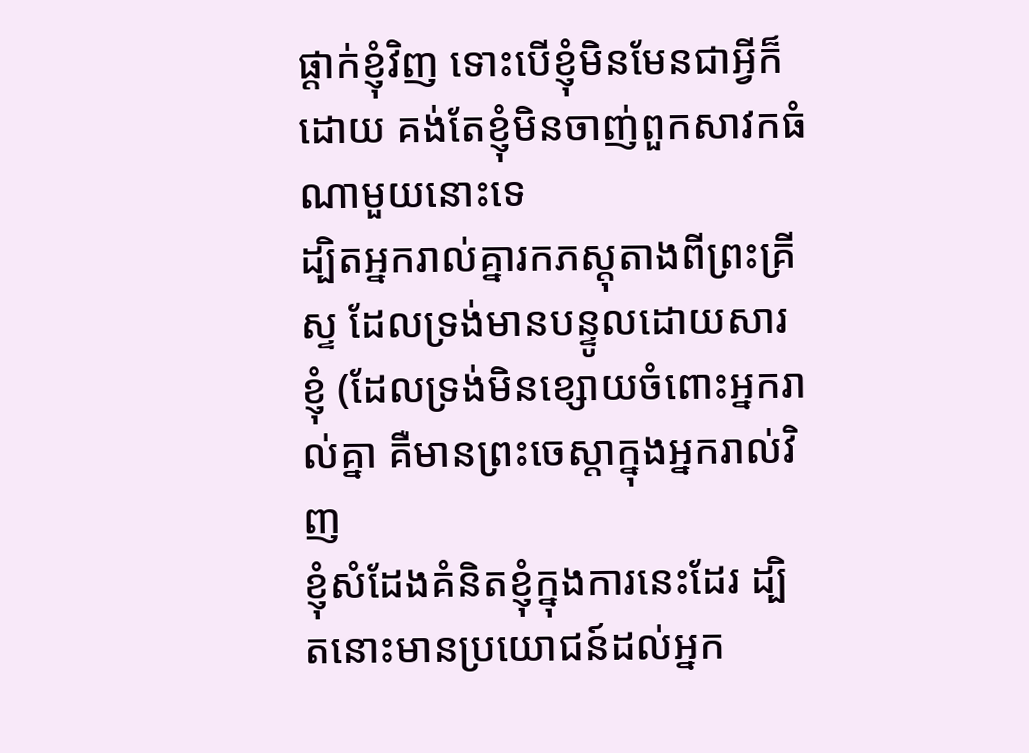ផ្តាក់ខ្ញុំវិញ ទោះបើខ្ញុំមិនមែនជាអ្វីក៏ដោយ គង់តែខ្ញុំមិនចាញ់ពួកសាវកធំណាមួយនោះទេ
ដ្បិតអ្នករាល់គ្នារកភស្តុតាងពីព្រះគ្រីស្ទ ដែលទ្រង់មានបន្ទូលដោយសារខ្ញុំ (ដែលទ្រង់មិនខ្សោយចំពោះអ្នករាល់គ្នា គឺមានព្រះចេស្តាក្នុងអ្នករាល់វិញ
ខ្ញុំសំដែងគំនិតខ្ញុំក្នុងការនេះដែរ ដ្បិតនោះមានប្រយោជន៍ដល់អ្នក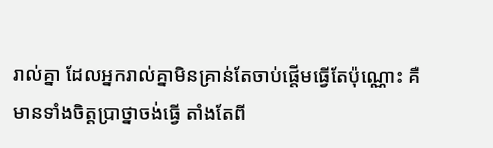រាល់គ្នា ដែលអ្នករាល់គ្នាមិនគ្រាន់តែចាប់ផ្តើមធ្វើតែប៉ុណ្ណោះ គឺមានទាំងចិត្តប្រាថ្នាចង់ធ្វើ តាំងតែពី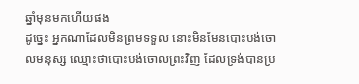ឆ្នាំមុនមកហើយផង
ដូច្នេះ អ្នកណាដែលមិនព្រមទទួល នោះមិនមែនបោះបង់ចោលមនុស្ស ឈ្មោះថាបោះបង់ចោលព្រះវិញ ដែលទ្រង់បានប្រ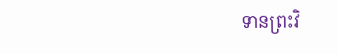ទានព្រះវិ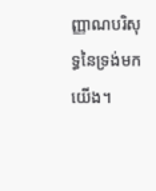ញ្ញាណបរិសុទ្ធនៃទ្រង់មកយើង។